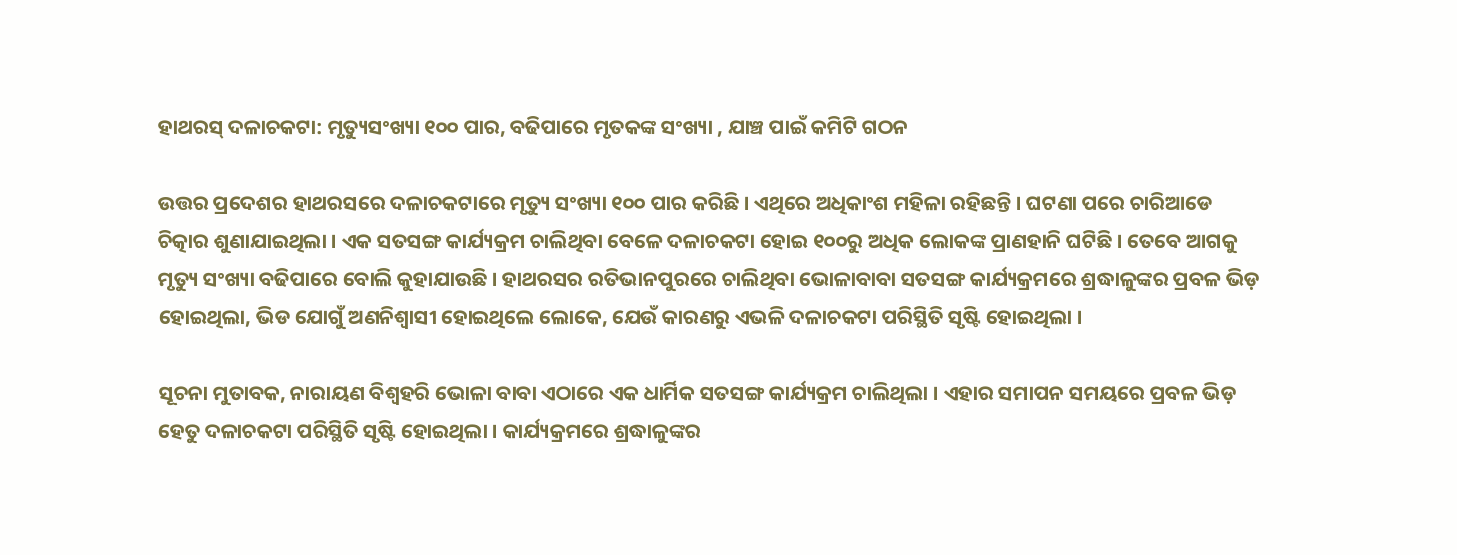ହାଥରସ୍‌ ଦଳାଚକଟା: ମୃତ୍ୟୁସଂଖ୍ୟା ୧୦୦ ପାର, ବଢିପାରେ ମୃତକଙ୍କ ସଂଖ୍ୟା , ଯାଞ୍ଚ ପାଇଁ କମିଟି ଗଠନ

ଉତ୍ତର ପ୍ରଦେଶର ହାଥରସରେ ଦଳାଚକଟାରେ ମୃତ୍ୟୁ ସଂଖ୍ୟା ୧୦୦ ପାର କରିଛି । ଏଥିରେ ଅଧିକାଂଶ ମହିଳା ରହିଛନ୍ତି । ଘଟଣା ପରେ ଚାରିଆଡେ ଚିତ୍କାର ଶୁଣାଯାଇଥିଲା । ଏକ ସତସଙ୍ଗ କାର୍ଯ୍ୟକ୍ରମ ଚାଲିଥିବା ବେଳେ ଦଳାଚକଟା ହୋଇ ୧୦୦ରୁ ଅଧିକ ଲୋକଙ୍କ ପ୍ରାଣହାନି ଘଟିଛି । ତେବେ ଆଗକୁ ମୃତ୍ୟୁ ସଂଖ୍ୟା ବଢିପାରେ ବୋଲି କୁହାଯାଉଛି । ହାଥରସର ରତିଭାନପୁରରେ ଚାଲିଥିବା ଭୋଳାବାବା ସତସଙ୍ଗ କାର୍ଯ୍ୟକ୍ରମରେ ଶ୍ରଦ୍ଧାଳୁଙ୍କର ପ୍ରବଳ ଭିଡ଼ ହୋଇଥିଲା, ଭିଡ ଯୋଗୁଁ ଅଣନିଶ୍ୱାସୀ ହୋଇଥିଲେ ଲୋକେ, ଯେଉଁ କାରଣରୁ ଏଭଳି ଦଳାଚକଟା ପରିସ୍ଥିତି ସୃଷ୍ଟି ହୋଇଥିଲା ।

ସୂଚନା ମୁତାବକ, ନାରାୟଣ ବିଶ୍ୱହରି ଭୋଳା ବାବା ଏଠାରେ ଏକ ଧାର୍ମିକ ସତସଙ୍ଗ କାର୍ଯ୍ୟକ୍ରମ ଚାଲିଥିଲା । ଏହାର ସମାପନ ସମୟରେ ପ୍ରବଳ ଭିଡ଼ ହେତୁ ଦଳାଚକଟା ପରିସ୍ଥିତି ସୃଷ୍ଟି ହୋଇଥିଲା । କାର୍ଯ୍ୟକ୍ରମରେ ଶ୍ରଦ୍ଧାଳୁଙ୍କର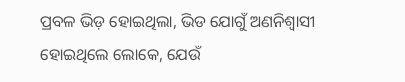ପ୍ରବଳ ଭିଡ଼ ହୋଇଥିଲା, ଭିଡ ଯୋଗୁଁ ଅଣନିଶ୍ୱାସୀ ହୋଇଥିଲେ ଲୋକେ, ଯେଉଁ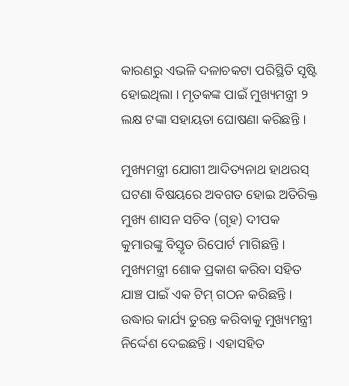କାରଣରୁ ଏଭଳି ଦଳାଚକଟା ପରିସ୍ଥିତି ସୃଷ୍ଟି ହୋଇଥିଲା । ମୃତକଙ୍କ ପାଇଁ ମୁଖ୍ୟମନ୍ତ୍ରୀ ୨ ଲକ୍ଷ ଟଙ୍କା ସହାୟତା ଘୋଷଣା କରିଛନ୍ତି ।

ମୁଖ୍ୟମନ୍ତ୍ରୀ ଯୋଗୀ ଆଦିତ୍ୟନାଥ ହାଥରସ୍ ଘଟଣା ବିଷୟରେ ଅବଗତ ହୋଇ ଅତିରିକ୍ତ ମୁଖ୍ୟ ଶାସନ ସଚିବ (ଗୃହ) ଦୀପକ କୁମାରଙ୍କୁ ବିସ୍ତୃତ ରିପୋର୍ଟ ମାଗିଛନ୍ତି । ମୁଖ୍ୟମନ୍ତ୍ରୀ ଶୋକ ପ୍ରକାଶ କରିବା ସହିତ ଯାଞ୍ଚ ପାଇଁ ଏକ ଟିମ୍‌ ଗଠନ କରିଛନ୍ତି । ଉଦ୍ଧାର କାର୍ଯ୍ୟ ତୁରନ୍ତ କରିବାକୁ ମୁଖ୍ୟମନ୍ତ୍ରୀ ନିର୍ଦ୍ଦେଶ ଦେଇଛନ୍ତି । ଏହାସହିତ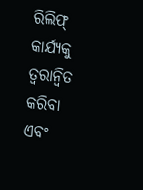ରିଲିଫ୍ କାର୍ଯ୍ୟକୁ ତ୍ୱରାନ୍ୱିତ କରିବା ଏବଂ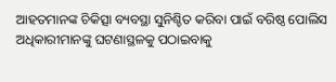ଆହତମାନଙ୍କ ଚିକିତ୍ସା ବ୍ୟବସ୍ଥା ସୁନିଶ୍ଚିତ କରିବା ପାଇଁ ବରିଷ୍ଠ ପୋଲିସ ଅଧିକାରୀମାନଙ୍କୁ ଘଟଣାସ୍ଥଳକୁ ପଠାଇବାକୁ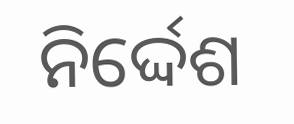ନିର୍ଦ୍ଦେଶ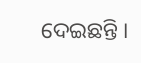ଦେଇଛନ୍ତି ।